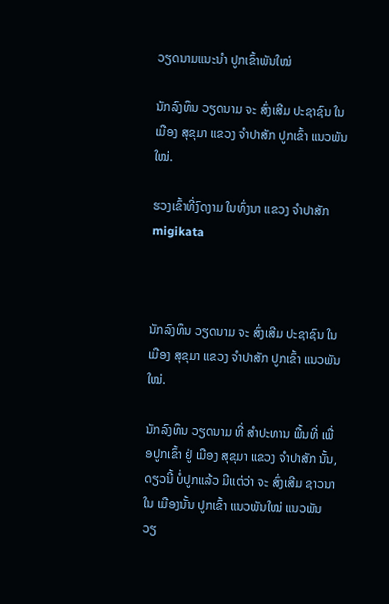ວຽດນາມແນະນໍາ ປູກເຂົ້າພັນໃໝ່

ນັກລົງທຶນ ວຽດນາມ ຈະ ສົ່ງເສີມ ປະຊາຊົນ ໃນ ເມືອງ ສຸຂຸມາ ແຂວງ ຈໍາປາສັກ ປູກເຂົ້າ ແນວພັນ ໃໝ່.

ຮວງເຂົ້າທີ່ງົດງາມ ໃນທົ່ງນາ ແຂວງ ຈໍາປາສັກ migikata



ນັກລົງທຶນ ວຽດນາມ ຈະ ສົ່ງເສີມ ປະຊາຊົນ ໃນ ເມືອງ ສຸຂຸມາ ແຂວງ ຈໍາປາສັກ ປູກເຂົ້າ ແນວພັນ ໃໝ່.

ນັກລົງທຶນ ວຽດນາມ ທີ່ ສໍາປະທານ ພື້ນທີ່ ເພື່ອປູກເຂົ້າ ຢູ່ ເມືອງ ສຸຂຸມາ ແຂວງ ຈໍາປາສັກ ນັ້ນ, ດຽວນີ້ ບໍ່ປູກແລ້ວ ມີແຕ່ວ່າ ຈະ ສົ່ງເສີມ ຊາວນາ ໃນ ເມືອງນັ້ນ ປູກເຂົ້າ ແນວພັນໃໝ່ ແນວພັນ ວຽ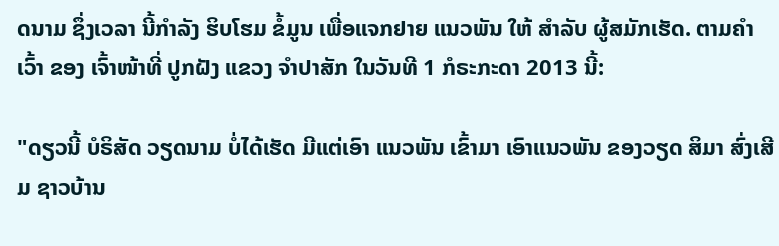ດນາມ ຊຶ່ງເວລາ ນີ້ກໍາລັງ ຮິບໂຮມ ຂໍ້ມູນ ເພື່ອແຈກຢາຍ ແນວພັນ ໃຫ້ ສໍາລັບ ຜູ້ສມັກເຮັດ. ຕາມຄໍາເວົ້າ ຂອງ ເຈົ້າໜ້າທີ່ ປູກຝັງ ແຂວງ ຈໍາປາສັກ ໃນວັນທີ 1 ກໍຣະກະດາ 2013 ນີ້:

"ດຽວນີ້ ບໍຣິສັດ ວຽດນາມ ບໍ່ໄດ້ເຮັດ ມີແຕ່ເອົາ ແນວພັນ ເຂົ້າມາ ເອົາແນວພັນ ຂອງວຽດ ສິມາ ສົ່ງເສີມ ຊາວບ້ານ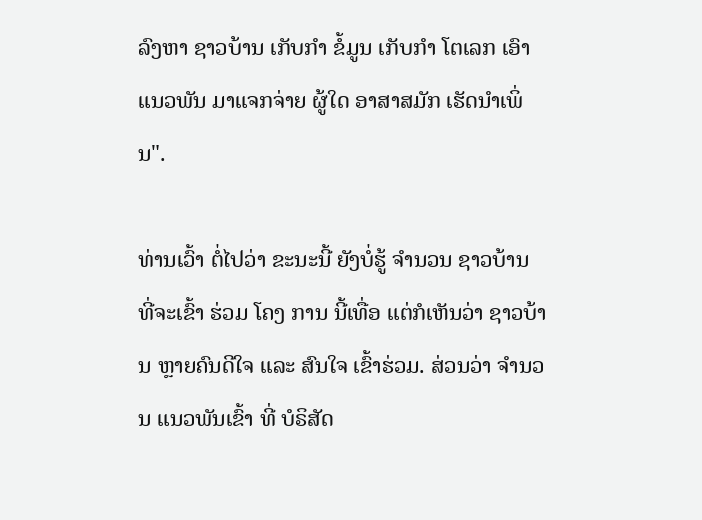ລົງຫາ ຊາວບ້ານ ເກັບກໍາ ຂໍ້ມູນ ເກັບກໍາ ໂຕເລກ ເອົາແນວພັນ ມາແຈກຈ່າຍ ຜູ້ໃດ ອາສາສມັກ ເຮັດນໍາເພິ່ນ".

ທ່ານເວົ້າ ຕໍ່ໄປວ່າ ຂະນະນີ້ ຍັງບໍ່ຮູ້ ຈໍານວນ ຊາວບ້ານ ທີ່ຈະເຂົ້າ ຮ່ວມ ໂຄງ ການ ນີ້ເທື່ອ ແຕ່ກໍເຫັນວ່າ ຊາວບ້ານ ຫຼາຍຄົນດີໃຈ ແລະ ສົນໃຈ ເຂົ້າຮ່ວມ. ສ່ວນວ່າ ຈໍານວນ ແນວພັນເຂົ້າ ທີ່ ບໍຣິສັດ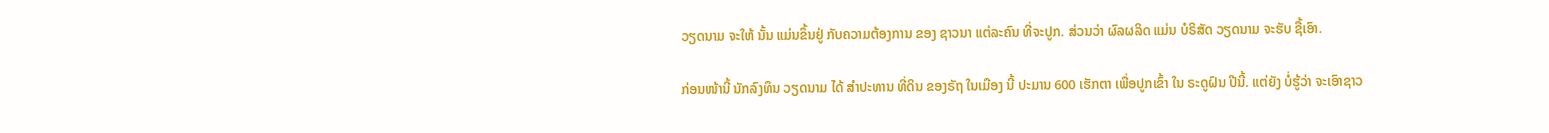ວຽດນາມ ຈະໃຫ້ ນັ້ນ ແມ່ນຂຶ້ນຢູ່ ກັບຄວາມຕ້ອງການ ຂອງ ຊາວນາ ແຕ່ລະຄົນ ທີ່ຈະປູກ. ສ່ວນວ່າ ຜົລຜລິດ ແມ່ນ ບໍຣິສັດ ວຽດນາມ ຈະຮັບ ຊື້ເອົາ.

ກ່ອນໜ້ານີ້ ນັກລົງທຶນ ວຽດນາມ ໄດ້ ສໍາປະທານ ທີ່ດິນ ຂອງຣັຖ ໃນເມືອງ ນີ້ ປະມານ 600 ເຮັກຕາ ເພື່ອປູກເຂົ້າ ໃນ ຣະດູຝົນ ປີນີ້. ແຕ່ຍັງ ບໍ່ຮູ້ວ່າ ຈະເອົາຊາວ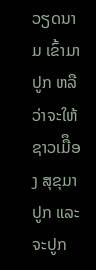ວຽດນາມ ເຂົ້າມາປູກ ຫລື ວ່າຈະໃຫ້ ຊາວເມືຶອງ ສຸຂຸມາ ປູກ ແລະ ຈະປູກ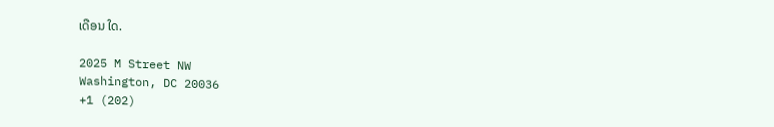ເດືອນ ໃດ.

2025 M Street NW
Washington, DC 20036
+1 (202)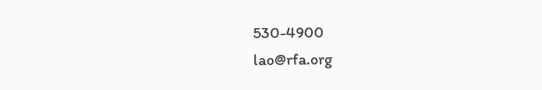530-4900
lao@rfa.org